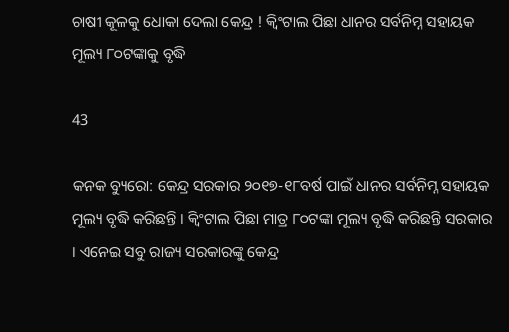ଚାଷୀ କୂଳକୁ ଧୋକା ଦେଲା କେନ୍ଦ୍ର ! କ୍ୱିଂଟାଲ ପିଛା ଧାନର ସର୍ବନିମ୍ନ ସହାୟକ ମୂଲ୍ୟ ୮୦ଟଙ୍କାକୁ ବୃଦ୍ଧି

43

କନକ ବ୍ୟୁରୋ: କେନ୍ଦ୍ର ସରକାର ୨୦୧୭-୧୮ବର୍ଷ ପାଇଁ ଧାନର ସର୍ବନିମ୍ନ ସହାୟକ ମୂଲ୍ୟ ବୃଦ୍ଧି କରିଛନ୍ତି । କ୍ୱିଂଟାଲ ପିଛା ମାତ୍ର ୮୦ଟଙ୍କା ମୂଲ୍ୟ ବୃଦ୍ଧି କରିଛନ୍ତି ସରକାର । ଏନେଇ ସବୁ ରାଜ୍ୟ ସରକାରଙ୍କୁ କେନ୍ଦ୍ର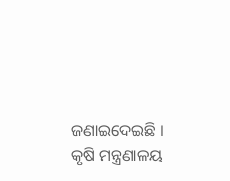ଜଣାଇଦେଇଛି । କୃଷି ମନ୍ତ୍ରଣାଳୟ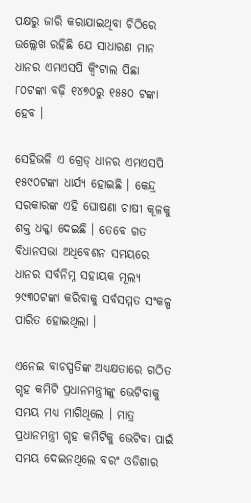ପକ୍ଷରୁ ଜାରି କରାଯାଇଥିବା ଚିଠିରେ ଉଲ୍ଲେଖ ରହିଛି ଯେ ସାଧାରଣ ମାନ ଧାନର ଏମଏସପି କ୍ୱିଂଟାଲ ପିଛା ୮୦ଟଙ୍କା ବଢ଼ି ୧୪୭୦ରୁ ୧୫୫୦ ଟଙ୍କା ହେବ ।

ସେହିଭଳି ଏ ଗ୍ରେଡ୍ ଧାନର ଏମଏସପି ୧୫୯୦ଟଙ୍କା ଧାର୍ଯ୍ୟ ହୋଇଛି । କେନ୍ଦ୍ର ସରକାରଙ୍କ ଏହି ଘୋଷଣା ଚାଷୀ କୂଳକୁ ଶକ୍ତ ଧକ୍କା ଦେଇଛି । ତେବେ ଗତ ବିଧାନସଭା ଅଧିବେଶନ ସମୟରେ ଧାନର ସର୍ବନିମ୍ନ ସହାୟକ ମୂଲ୍ୟ ୨୯୩୦ଟଙ୍କା କରିବାକୁ ସର୍ବସମ୍ମତ ସଂକଳ୍ପ ପାରିତ ହୋଇଥିଲା ।

ଏନେଇ ବାଚସ୍ପତିଙ୍କ ଅଧ୍ୟକ୍ଷତାରେ ଗଠିତ ଗୃହ କମିଟି ପ୍ରଧାନମନ୍ତ୍ରୀଙ୍କୁ ଭେଟିବାକୁ ସମୟ ମଧ୍ୟ ମାଗିଥିଲେ । ମାତ୍ର ପ୍ରଧାନମନ୍ତ୍ରୀ ଗୃହ କମିଟିକୁ ଭେଟିବା ପାଇଁ ସମୟ ଦେଇନଥିଲେ ବରଂ ଓଡିଶାର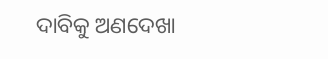ଦାବିକୁ ଅଣଦେଖା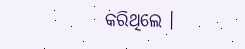କରିଥିଲେ ।